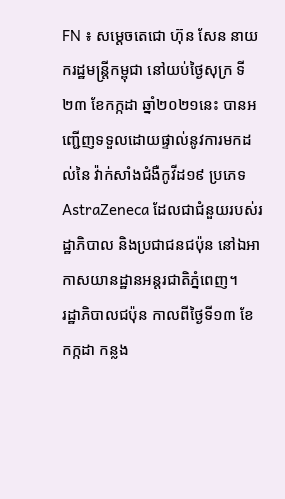FN ៖ សម្តេចតេជោ ហ៊ុន សែន នាយករដ្ឋមន្ត្រីកម្ពុជា នៅយប់ថ្ងៃសុក្រ ទី២៣ ខែកក្កដា ឆ្នាំ២០២១នេះ បានអញ្ជើញទទួលដោយផ្ទាល់នូវការមកដល់នៃ វ៉ាក់សាំងជំងឺកូវីដ១៩ ប្រភេទ AstraZeneca ដែលជាជំនួយរបស់រដ្ឋាភិបាល និងប្រជាជនជប៉ុន នៅឯអាកាសយានដ្ឋានអន្តរជាតិភ្នំពេញ។
រដ្ឋាភិបាលជប៉ុន កាលពីថ្ងៃទី១៣ ខែកក្កដា កន្លង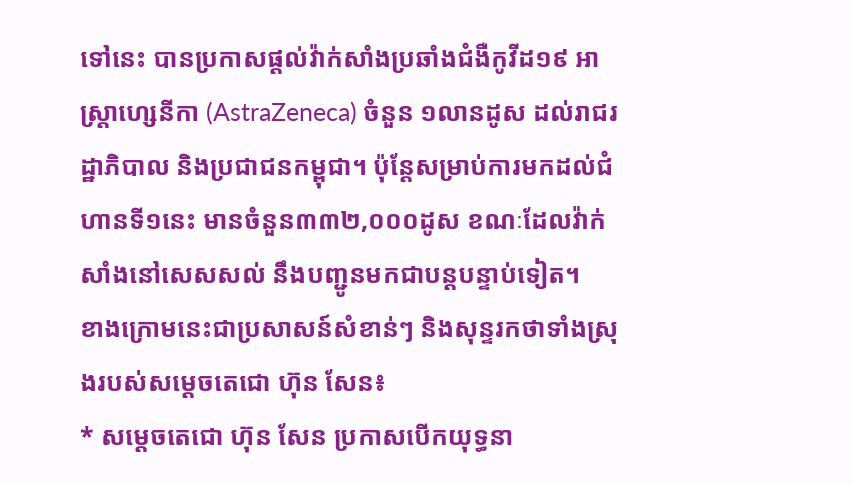ទៅនេះ បានប្រកាសផ្តល់វ៉ាក់សាំងប្រឆាំងជំងឺកូវីដ១៩ អាស្ត្រាហ្សេនីកា (AstraZeneca) ចំនួន ១លានដូស ដល់រាជរដ្ឋាភិបាល និងប្រជាជនកម្ពុជា។ ប៉ុន្តែសម្រាប់ការមកដល់ជំហានទី១នេះ មានចំនួន៣៣២,០០០ដូស ខណៈដែលវ៉ាក់សាំងនៅសេសសល់ នឹងបញ្ជូនមកជាបន្តបន្ទាប់ទៀត។
ខាងក្រោមនេះជាប្រសាសន៍សំខាន់ៗ និងសុន្ទរកថាទាំងស្រុងរបស់សម្តេចតេជោ ហ៊ុន សែន៖
* សម្តេចតេជោ ហ៊ុន សែន ប្រកាសបើកយុទ្ធនា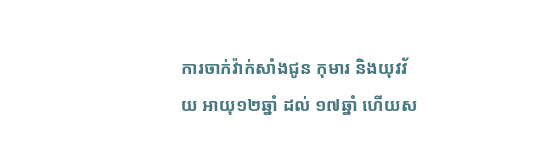ការចាក់វ៉ាក់សាំងជូន កុមារ និងយុវវ័យ អាយុ១២ឆ្នាំ ដល់ ១៧ឆ្នាំ ហើយស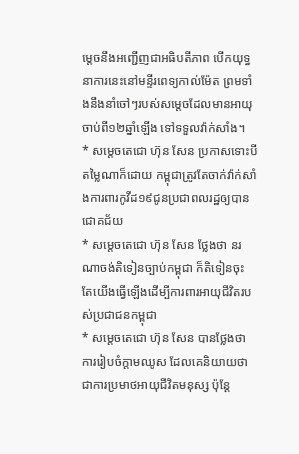ម្តេចនឹងអញ្ជើញជាអធិបតីភាព បើកយុទ្ធនាការនេះនៅមន្ទីរពេទ្យកាល់ម៉ែត ព្រមទាំងនឹងនាំចៅៗរបស់សម្តេចដែលមានអាយុចាប់ពី១២ឆ្នាំឡើង ទៅទទួលវ៉ាក់សាំង។
* សម្តេចតេជោ ហ៊ុន សែន ប្រកាសទោះបីតម្លៃណាក៏ដោយ កម្ពុជាត្រូវតែចាក់វ៉ាក់សាំងការពារកូវីដ១៩ជូនប្រជាពលរដ្ឋឲ្យបានជោគជ័យ
* សម្តេចតេជោ ហ៊ុន សែន ថ្លែងថា នរណាចង់តិទៀនច្បាប់កម្ពុជា ក៏តិទៀនចុះ តែយើងធ្វើឡើងដើម្បីការពារអាយុជីវិតរបស់ប្រជាជនកម្ពុជា
* សម្តេចតេជោ ហ៊ុន សែន បានថ្លែងថា ការរៀបចំក្តាមឈូស ដែលគេនិយាយថា ជាការប្រមាថអាយុជីវិតមនុស្ស ប៉ុន្តែ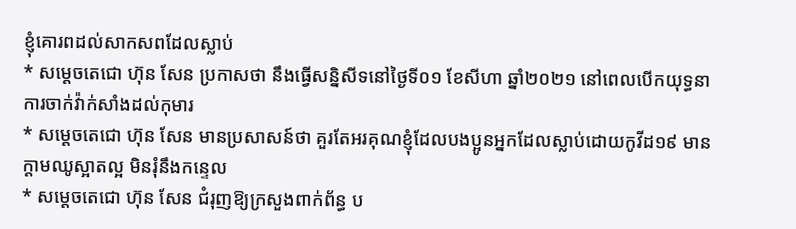ខ្ញុំគោរពដល់សាកសពដែលស្លាប់
* សម្តេចតេជោ ហ៊ុន សែន ប្រកាសថា នឹងធ្វើសន្និសីទនៅថ្ងៃទី០១ ខែសីហា ឆ្នាំ២០២១ នៅពេលបើកយុទ្ធនាការចាក់វ៉ាក់សាំងដល់កុមារ
* សម្តេចតេជោ ហ៊ុន សែន មានប្រសាសន៍ថា គួរតែអរគុណខ្ញុំដែលបងប្អូនអ្នកដែលស្លាប់ដោយកូវីដ១៩ មានក្តាមឈូស្អាតល្អ មិនរុំនឹងកន្ទេល
* សម្តេចតេជោ ហ៊ុន សែន ជំរុញឱ្យក្រសួងពាក់ព័ន្ធ ប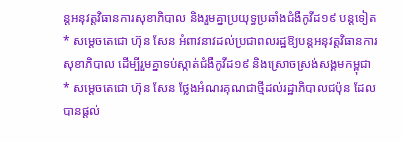ន្តអនុវត្តវិធានការសុខាភិបាល និងរួមគ្នាប្រយុទ្ធប្រឆាំងជំងឺកូវីដ១៩ បន្តទៀត
* សម្តេចតេជោ ហ៊ុន សែន អំពាវនាវដល់ប្រជាពលរដ្ឋឱ្យបន្តអនុវត្តវិធានការសុខាភិបាល ដើម្បីរួមគ្នាទប់ស្កាត់ជំងឺកូវីដ១៩ និងស្រោចស្រង់សង្គមកម្ពុជា
* សម្តេចតេជោ ហ៊ុន សែន ថ្លែងអំណរគុណជាថ្មីដល់រដ្ឋាភិបាលជប៉ុន ដែលបានផ្តល់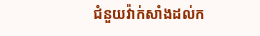ជំនួយវ៉ាក់សាំងដល់ក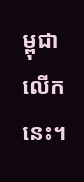ម្ពុជាលើកនេះ។